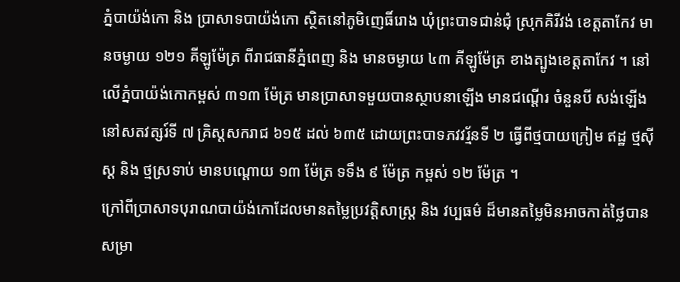ភ្នំបាយ៉ង់កោ និង ប្រាសាទបាយ៉ង់កោ ស្ថិតនៅភូមិញេធិ៍រោង ឃុំព្រះបាទជាន់ជុំ ស្រុកគិរីវង់ ខេត្តតាកែវ មានចម្ងាយ ១២១ គីឡូម៉ែត្រ ពីរាជធានីភ្នំពេញ និង មានចម្ងាយ ៤៣ គីឡូម៉ែត្រ ខាងត្បូងខេត្តតាកែវ ។ នៅលើភ្នំបាយ៉ង់កោកម្ពស់ ៣១៣ ម៉ែត្រ មានប្រាសាទមួយបានស្ថាបនាឡើង មានជណ្តើរ ចំនួនបី សង់ឡើងនៅសតវត្សរ៍ទី ៧ គ្រិស្តសករាជ ៦១៥ ដល់ ៦៣៥ ដោយព្រះបាទភវវរ្ម័នទី ២ ធ្វើពីថ្មបាយក្រៀម ឥដ្ឋ ថ្មស៊ីស្ត និង ថ្មស្រទាប់ មានបណ្តោយ ១៣ ម៉ែត្រ ទទឹង ៩ ម៉ែត្រ កម្ពស់ ១២ ម៉ែត្រ ។
ក្រៅពីប្រាសាទបុរាណបាយ៉ង់កោដែលមានតម្លៃប្រវត្តិសាស្ត្រ និង វប្បធម៌ ដ៏មានតម្លៃមិនអាចកាត់ថ្លៃបានសម្រា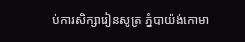ប់ការសិក្សារៀនសូត្រ ភ្នំបាយ៉ង់កោមា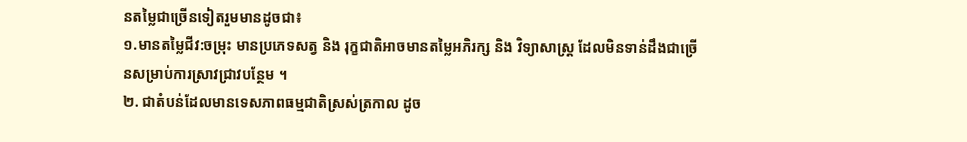នតម្លៃជាច្រើនទៀតរួមមានដូចជា៖
១.មានតម្លៃជីវ:ចម្រុះ មានប្រភេទសត្វ និង រុក្ខជាតិអាចមានតម្លៃអភិរក្ស និង វិទ្យាសាស្ត្រ ដែលមិនទាន់ដឹងជាច្រើនសម្រាប់ការស្រាវជ្រាវបន្ថែម ។
២. ជាតំបន់ដែលមានទេសភាពធម្មជាតិស្រស់ត្រកាល ដូច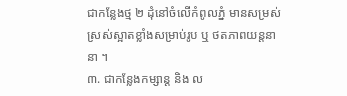ជាកន្លែងថ្ម ២ ដុំនៅចំលើកំពូលភ្នំ មានសម្រស់ស្រស់ស្អាតខ្លាំងសម្រាប់រូប ឬ ថតភាពយន្តនានា ។
៣. ជាកន្លែងកម្សាន្ត និង ល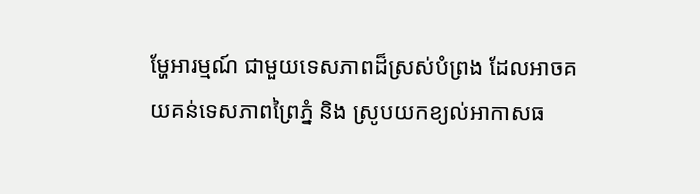ម្ហែអារម្មណ៍ ជាមួយទេសភាពដ៏ស្រស់បំព្រង ដែលអាចគយគន់ទេសភាពព្រៃភ្នំ និង ស្រូបយកខ្យល់អាកាសធ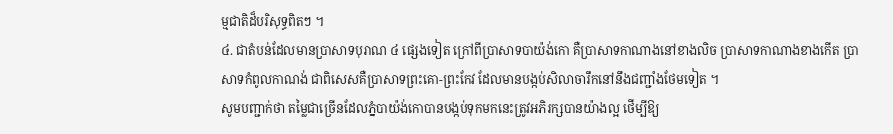ម្មជាតិដ៏បរិសុទ្ធពិតៗ ។
៤. ជាតំបន់ដែលមានប្រាសាទបុរាណ ៤ ផ្សេងទៀត ក្រៅពីប្រាសាទបាយ៉ង់កោ គឺប្រាសាទកាណាងនៅខាងលិច ប្រាសាទកាណាងខាងកើត ប្រាសាទកំពូលកាណង់ ជាពិសេសគឺប្រាសាទព្រះគោ-ព្រះកែវ ដែលមានបង្កប់សិលាចារឹកនៅនឹងជញ្ជាំងថែមទៀត ។
សូមបញ្ជាក់ថា តម្លៃជាច្រើនដែលភ្នំបាយ៉ង់កោបានបង្កប់ទុកមកនេះត្រូវអភិរក្សបានយ៉ាងល្អ ថើម្បីឱ្យ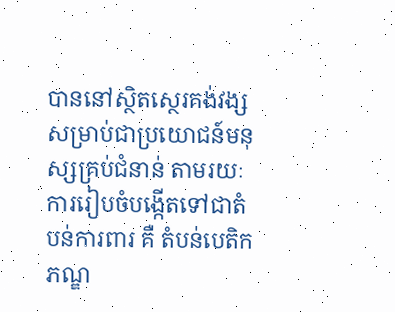បាននៅស្ថិតស្ថេរគង់វង្ស សម្រាប់ជាប្រយោជន៍មនុស្សគ្រប់ជំនាន់ តាមរយៈការរៀបចំបង្កើតទៅជាតំបន់ការពារ គឺ តំបន់បេតិកភណ្ឌ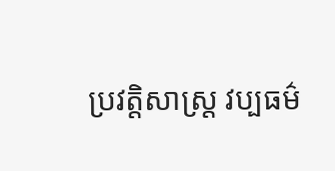ប្រវត្តិសាស្ត្រ វប្បធម៌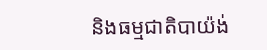និងធម្មជាតិបាយ៉ង់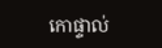កោផ្ទាល់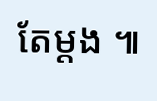តែម្តង ៕